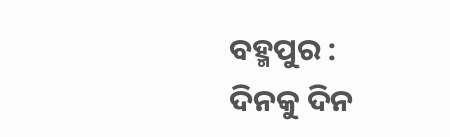ବହ୍ମପୁର : ଦିନକୁ ଦିନ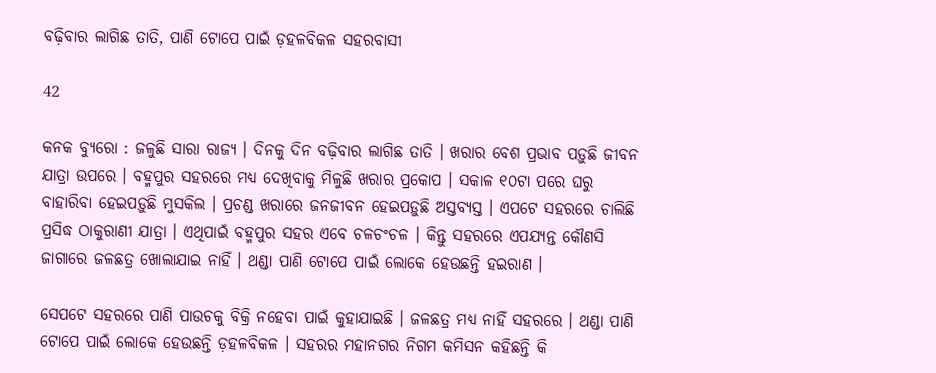ବଢ଼ିବାର ଲାଗିଛ ତାତି, ପାଣି ଟୋପେ ପାଇଁ ଡ଼ହଳବିକଳ ସହରବାସୀ

42

କନକ ବ୍ୟୁରୋ : ଜଳୁଛି ସାରା ରାଜ୍ୟ । ଦିନକୁ ଦିନ ବଢ଼ିବାର ଲାଗିଛ ତାତି । ଖରାର ବେଶ ପ୍ରଭାବ ପଡ଼ୁଛି ଜୀବନ ଯାତ୍ରା ଉପରେ । ବହ୍ମପୁର ସହରରେ ମଧ୍ୟ ଦେଖିବାକୁ ମିଳୁଛି ଖରାର ପ୍ରକୋପ । ସକାଳ ୧୦ଟା ପରେ ଘରୁ ବାହାରିବା ହେଇପଡ଼ୁଛି ମୁସକିଲ । ପ୍ରଚଣ୍ଡ ଖରାରେ ଜନଜୀବନ ହେଇପଡ଼ୁଛି ଅସ୍ତବ୍ୟସ୍ତ । ଏପଟେ ସହରରେ ଚାଲିଛି ପ୍ରସିଦ୍ଧ ଠାକୁରାଣୀ ଯାତ୍ରା । ଏଥିପାଇଁ ବହ୍ମପୁର ସହର ଏବେ ଚଳଚଂଚଳ । କିନ୍ତୁ ସହରରେ ଏପଯ୍ୟନ୍ତ କୌଣସି ଜାଗାରେ ଜଳଛତ୍ର ଖୋଲାଯାଇ ନାହିଁ । ଥଣ୍ଡା ପାଣି ଟୋପେ ପାଇଁ ଲୋକେ ହେଉଛନ୍ତି ହଇରାଣ ।

ସେପଟେ ସହରରେ ପାଣି ପାଉଚକୁ ବିକ୍ରି ନହେବା ପାଇଁ କୁହାଯାଇଛି । ଜଳଛତ୍ର ମଧ୍ୟ ନାହିଁ ସହରରେ । ଥଣ୍ଡା ପାଣି ଟୋପେ ପାଇଁ ଲୋକେ ହେଉଛନ୍ତି ଡ଼ହଳବିକଳ । ସହରର ମହାନଗର ନିଗମ କମିସନ କହିଛନ୍ତି କି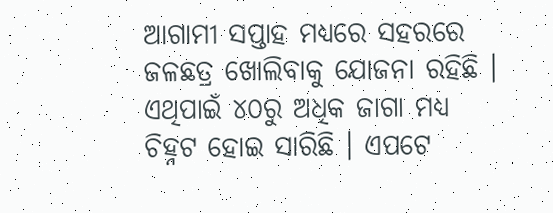ଆଗାମୀ ସପ୍ତାହ ମଧ୍ୟରେ ସହରରେ ଜଳଛତ୍ର ଖୋଲିବାକୁ ଯୋଜନା ରହିଛି । ଏଥିପାଇଁ ୪୦ରୁ ଅଧିକ ଜାଗା ମଧ୍ୟ ଚିହ୍ନଟ ହୋଇ ସାରିଛି । ଏପଟେ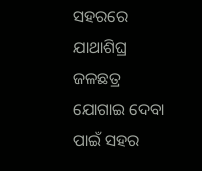ସହରରେ ଯାଥାଶିଘ୍ର ଜଳଛତ୍ର ଯୋଗାଇ ଦେବା ପାଇଁ ସହର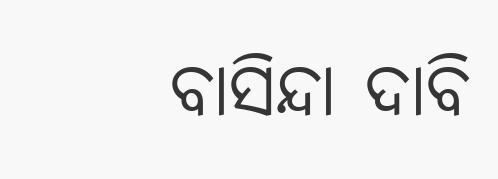ବାସିନ୍ଦା ଦାବି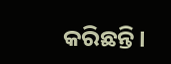କରିଛନ୍ତି ।